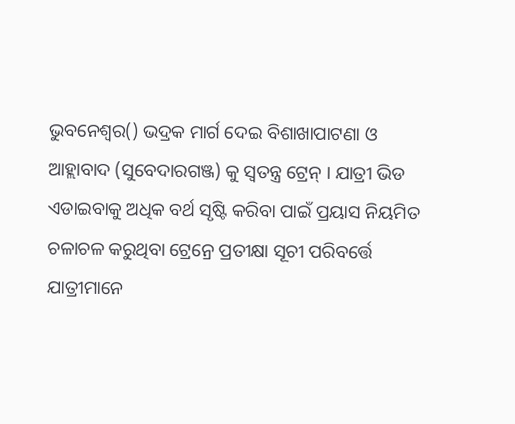ଭୁବନେଶ୍ୱର() ଭଦ୍ରକ ମାର୍ଗ ଦେଇ ବିଶାଖାପାଟଣା ଓ ଆହ୍ଲାବାଦ (ସୁବେଦାରଗଞ୍ଜ) କୁ ସ୍ୱତନ୍ତ୍ର ଟ୍ରେନ୍ । ଯାତ୍ରୀ ଭିଡ ଏଡାଇବାକୁ ଅଧିକ ବର୍ଥ ସୃଷ୍ଟି କରିବା ପାଇଁ ପ୍ରୟାସ ନିୟମିତ ଚଳାଚଳ କରୁଥିବା ଟ୍ରେନ୍ରେ ପ୍ରତୀକ୍ଷା ସୂଚୀ ପରିବର୍ତ୍ତେ ଯାତ୍ରୀମାନେ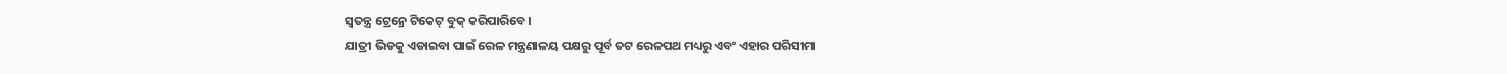ସ୍ୱତନ୍ତ୍ର ଟ୍ରେନ୍ରେ ଟିକେଟ୍ ବୁକ୍ କରିପାରିବେ ।
ଯାତ୍ରୀ ଭିଡକୁ ଏଡାଇବା ପାଇଁ ରେଳ ମନ୍ତ୍ରଣାଳୟ ପକ୍ଷରୁ ପୂର୍ବ ତଟ ରେଳପଥ ମଧ୍ୟରୁ ଏବଂ ଏହାର ପରିସୀମା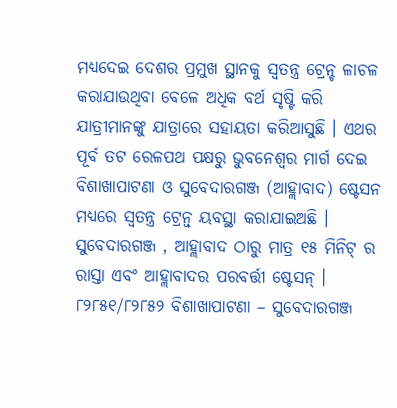ମଧ୍ୟଦେଇ ଦେଶର ପ୍ରମୁଖ ସ୍ଥାନକୁ ସ୍ୱତନ୍ତ୍ର ଟ୍ରେନ୍ଚ ଳାଚଳ କରାଯାଉଥିବା ବେଳେ ଅଧିକ ବର୍ଥ ସୃଷ୍ଟି କରି ଯାତ୍ରୀମାନଙ୍କୁ ଯାତ୍ରାରେ ସହାୟତା କରିଆସୁଛି । ଏଥର ପୂର୍ବ ତଟ ରେଳପଥ ପକ୍ଷରୁ ଭୁବନେଶ୍ୱର ମାର୍ଗ ଦେଇ ବିଶାଖାପାଟଣା ଓ ସୁବେଦାରଗଞ୍ଜ (ଆହ୍ଲାବାଦ) ଷ୍ଟେସନ ମଧ୍ୟରେ ସ୍ୱତନ୍ତ୍ର ଟ୍ରେନ୍ବ୍ ୟବସ୍ଥା କରାଯାଇଅଛି ।
ସୁବେଦାରଗଞ୍ଜ , ଆହ୍ଲାବାଦ ଠାରୁ ମାତ୍ର ୧୫ ମିନିଟ୍ ର ରାସ୍ତା ଏବଂ ଆହ୍ଲାବାଦର ପରବର୍ତ୍ତୀ ଷ୍ଟେସନ୍ । ୮୨୮୫୧/୮୨୮୫୨ ବିଶାଖାପାଟଣା – ସୁବେଦାରଗଞ୍ଜ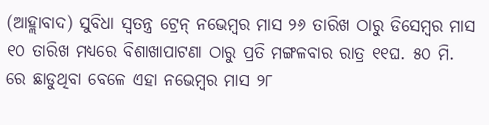(ଆହ୍ଲାବାଦ) ସୁବିଧା ସ୍ୱତନ୍ତ୍ର ଟ୍ରେନ୍ ନଭେମ୍ବର ମାସ ୨୬ ତାରିଖ ଠାରୁ ଡିସେମ୍ବର ମାସ ୧୦ ତାରିଖ ମଧ୍ୟରେ ବିଶାଖାପାଟଣା ଠାରୁ ପ୍ରତି ମଙ୍ଗଳବାର ରାତ୍ର ୧୧ଘ. ୫୦ ମି. ରେ ଛାଡୁଥିବା ବେଳେ ଏହା ନଭେମ୍ବର ମାସ ୨୮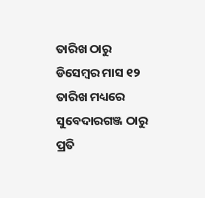ତାରିଖ ଠାରୁ ଡିସେମ୍ବର ମାସ ୧୨ ତାରିଖ ମଧ୍ୟରେ ସୁବେଦାରଗଞ୍ଜ ଠାରୁ ପ୍ରତି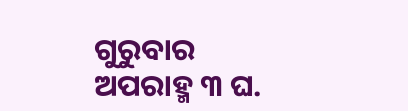ଗୁରୁବାର ଅପରାହ୍ମ ୩ ଘ.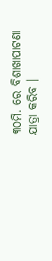୩୦ମି. ରେ ବିଶାଖାପାଟଣା ଯାତ୍ରା କରିବ ।